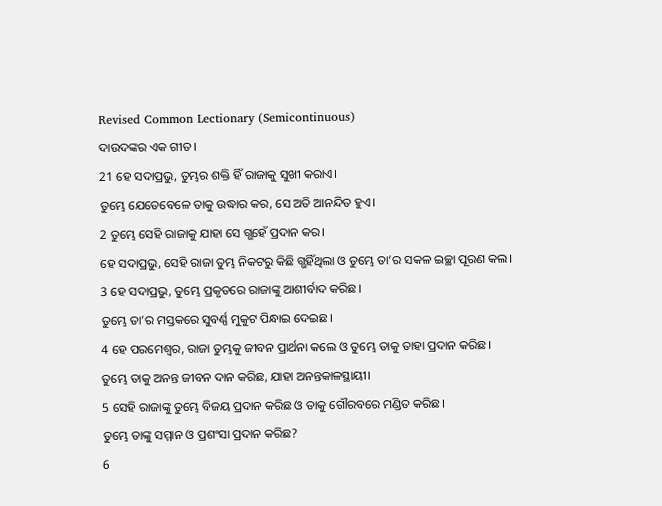Revised Common Lectionary (Semicontinuous)
ଦାଉଦଙ୍କର ଏକ ଗୀତ।
21 ହେ ସଦାପ୍ରଭୁ, ତୁମ୍ଭର ଶକ୍ତି ହିଁ ରାଜାକୁ ସୁଖୀ କରାଏ।
ତୁମ୍ଭେ ଯେତେବେଳେ ତାକୁ ଉଦ୍ଧାର କର, ସେ ଅତି ଆନନ୍ଦିତ ହୁଏ।
2 ତୁମ୍ଭେ ସେହି ରାଜାକୁ ଯାହା ସେ ଗ୍ଭହେଁ ପ୍ରଦାନ କର।
ହେ ସଦାପ୍ରଭୁ, ସେହି ରାଜା ତୁମ୍ଭ ନିକଟରୁ କିଛି ଗ୍ଭହିଁଥିଲା ଓ ତୁମ୍ଭେ ତା’ର ସକଳ ଇଚ୍ଛା ପୂରଣ କଲ।
3 ହେ ସଦାପ୍ରଭୁ, ତୁମ୍ଭେ ପ୍ରକୃତରେ ରାଜାଙ୍କୁ ଆଶୀର୍ବାଦ କରିଛ।
ତୁମ୍ଭେ ତା’ର ମସ୍ତକରେ ସୁବର୍ଣ୍ଣ ମୁକୁଟ ପିନ୍ଧାଇ ଦେଇଛ।
4 ହେ ପରମେଶ୍ୱର, ରାଜା ତୁମ୍ଭକୁ ଜୀବନ ପ୍ରାର୍ଥନା କଲେ ଓ ତୁମ୍ଭେ ତାକୁ ତାହା ପ୍ରଦାନ କରିଛ।
ତୁମ୍ଭେ ତାକୁ ଅନନ୍ତ ଜୀବନ ଦାନ କରିଛ, ଯାହା ଅନନ୍ତକାଳସ୍ଥାୟୀ।
5 ସେହି ରାଜାଙ୍କୁ ତୁମ୍ଭେ ବିଜୟ ପ୍ରଦାନ କରିଛ ଓ ତାକୁ ଗୌରବରେ ମଣ୍ଡିତ କରିଛ।
ତୁମ୍ଭେ ତାଙ୍କୁ ସମ୍ମାନ ଓ ପ୍ରଶଂସା ପ୍ରଦାନ କରିଛ?
6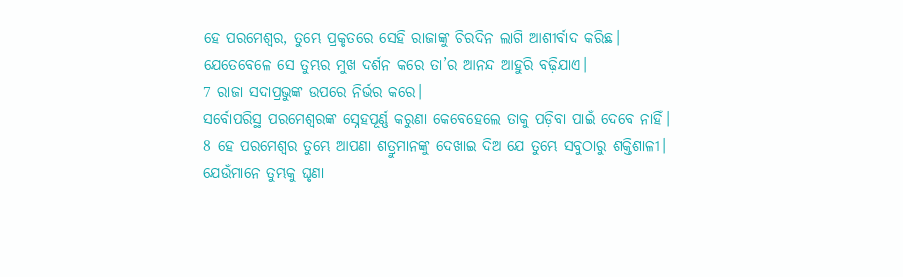ହେ ପରମେଶ୍ୱର, ତୁମ୍ଭେ ପ୍ରକୃତରେ ସେହି ରାଜାଙ୍କୁ ଚିରଦିନ ଲାଗି ଆଶୀର୍ବାଦ କରିଛ।
ଯେତେବେଳେ ସେ ତୁମ୍ଭର ମୁଖ ଦର୍ଶନ କରେ ତା’ର ଆନନ୍ଦ ଆହୁରି ବଢ଼ିଯାଏ।
7 ରାଜା ସଦାପ୍ରଭୁଙ୍କ ଉପରେ ନିର୍ଭର କରେ।
ସର୍ବୋପରିସ୍ଥ ପରମେଶ୍ୱରଙ୍କ ସ୍ନେହପୂର୍ଣ୍ଣ କରୁଣା କେବେହେଲେ ତାକୁ ପଡ଼ିବା ପାଇଁ ଦେବେ ନାହିଁ।
8 ହେ ପରମେଶ୍ୱର ତୁମ୍ଭେ ଆପଣା ଶତ୍ରୁମାନଙ୍କୁ ଦେଖାଇ ଦିଅ ଯେ ତୁମ୍ଭେ ସବୁଠାରୁ ଶକ୍ତିଶାଳୀ।
ଯେଉଁମାନେ ତୁମ୍ଭକୁ ଘୃଣା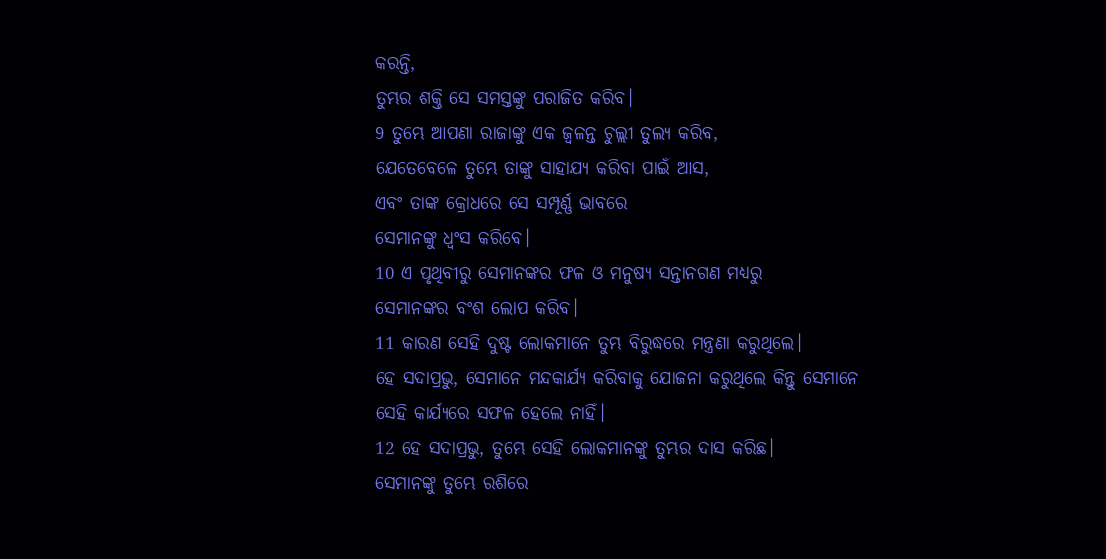କରନ୍ତି,
ତୁମ୍ଭର ଶକ୍ତି ସେ ସମସ୍ତଙ୍କୁ ପରାଜିତ କରିବ।
9 ତୁମ୍ଭେ ଆପଣା ରାଜାଙ୍କୁ ଏକ ଜ୍ୱଳନ୍ତ ଚୁଲ୍ଲୀ ତୁଲ୍ୟ କରିବ,
ଯେତେବେଳେ ତୁମ୍ଭେ ତାଙ୍କୁ ସାହାଯ୍ୟ କରିବା ପାଇଁ ଆସ,
ଏବଂ ତାଙ୍କ କ୍ରୋଧରେ ସେ ସମ୍ପୂର୍ଣ୍ଣ ଭାବରେ
ସେମାନଙ୍କୁ ଧ୍ୱଂସ କରିବେ।
10 ଏ ପୃଥିବୀରୁ ସେମାନଙ୍କର ଫଳ ଓ ମନୁଷ୍ୟ ସନ୍ତାନଗଣ ମଧ୍ୟରୁ
ସେମାନଙ୍କର ବଂଶ ଲୋପ କରିବ।
11 କାରଣ ସେହି ଦୁଷ୍ଟ ଲୋକମାନେ ତୁମ୍ଭ ବିରୁଦ୍ଧରେ ମନ୍ତ୍ରଣା କରୁଥିଲେ।
ହେ ସଦାପ୍ରଭୁ, ସେମାନେ ମନ୍ଦକାର୍ଯ୍ୟ କରିବାକୁ ଯୋଜନା କରୁଥିଲେ କିନ୍ତୁ ସେମାନେ ସେହି କାର୍ଯ୍ୟରେ ସଫଳ ହେଲେ ନାହିଁ।
12 ହେ ସଦାପ୍ରଭୁ, ତୁମ୍ଭେ ସେହି ଲୋକମାନଙ୍କୁ ତୁମ୍ଭର ଦାସ କରିଛ।
ସେମାନଙ୍କୁ ତୁମ୍ଭେ ରଶିରେ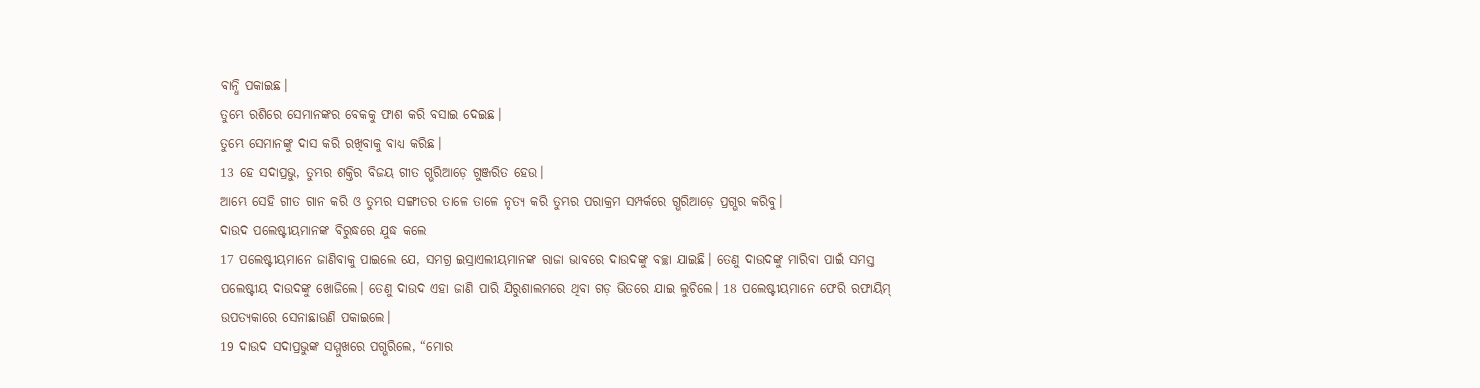ବାନ୍ଧି ପକାଇଛ।
ତୁମ୍ଭେ ରଶିରେ ସେମାନଙ୍କର ବେକକୁ ଫାଶ କରି ବସାଇ ଦେଇଛ।
ତୁମ୍ଭେ ସେମାନଙ୍କୁ ଦାସ କରି ରଖିବାକୁ ବାଧ୍ୟ କରିଛ।
13 ହେ ସଦାପ୍ରଭୁ, ତୁମ୍ଭର ଶକ୍ତିର ବିଜୟ ଗୀତ ଗ୍ଭରିଆଡ଼େ ଗୁଞ୍ଜରିତ ହେଉ।
ଆମ୍ଭେ ସେହି ଗୀତ ଗାନ କରି ଓ ତୁମ୍ଭର ସଙ୍ଗୀତର ତାଳେ ତାଳେ ନୃତ୍ୟ କରି ତୁମ୍ଭର ପରାକ୍ରମ ସମ୍ପର୍କରେ ଗ୍ଭରିଆଡ଼େ ପ୍ରଗ୍ଭର କରିବୁ।
ଦାଉଦ ପଲେଷ୍ଟୀୟମାନଙ୍କ ବିରୁଦ୍ଧରେ ଯୁଦ୍ଧ କଲେ
17 ପଲେଷ୍ଟୀୟମାନେ ଜାଣିବାକୁ ପାଇଲେ ଯେ, ସମଗ୍ର ଇସ୍ରାଏଲୀୟମାନଙ୍କ ରାଜା ଭାବରେ ଦାଉଦଙ୍କୁ ବଚ୍ଛା ଯାଇଛି। ତେଣୁ ଦାଉଦଙ୍କୁ ମାରିବା ପାଇଁ ସମସ୍ତ ପଲେଷ୍ଟୀୟ ଦାଉଦଙ୍କୁ ଖୋଜିଲେ। ତେଣୁ ଦାଉଦ ଏହା ଜାଣି ପାରି ଯିରୁଶାଲମରେ ଥିବା ଗଡ଼ ଭିତରେ ଯାଇ ଲୁଚିଲେ। 18 ପଲେଷ୍ଟୀୟମାନେ ଫେରି ରଫାୟିମ୍ ଉପତ୍ୟକାରେ ସେନାଛାଉଣି ପକାଇଲେ।
19 ଦାଉଦ ସଦାପ୍ରଭୁଙ୍କ ସମ୍ମୁଖରେ ପଗ୍ଭରିଲେ, “ମୋର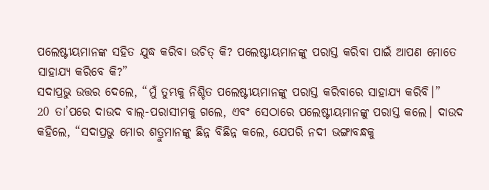ପଲେଷ୍ଟୀୟମାନଙ୍କ ସହିତ ଯୁଦ୍ଧ କରିବା ଉଚିତ୍ କି? ପଲେଷ୍ଟୀୟମାନଙ୍କୁ ପରାସ୍ତ କରିବା ପାଇଁ ଆପଣ ମୋତେ ସାହାଯ୍ୟ କରିବେ କି?”
ସଦାପ୍ରଭୁ ଉତ୍ତର ଦେଲେ, “ମୁଁ ତୁମ୍ଭକୁ ନିଶ୍ଚିତ ପଲେଷ୍ଟୀୟମାନଙ୍କୁ ପରାସ୍ତ କରିବାରେ ସାହାଯ୍ୟ କରିବି।”
20 ତା’ପରେ ଦାଉଦ ବାଲ୍-ପରାସୀମକୁ ଗଲେ, ଏବଂ ସେଠାରେ ପଲେଷ୍ଟୀୟମାନଙ୍କୁ ପରାସ୍ତ କଲେ। ଦାଉଦ କହିଲେ, “ସଦାପ୍ରଭୁ ମୋର ଶତ୍ରୁମାନଙ୍କୁ ଛିନ୍ନ ବିଛିନ୍ନ କଲେ, ଯେପରି ନଦୀ ଭଙ୍ଗାବନ୍ଧକୁ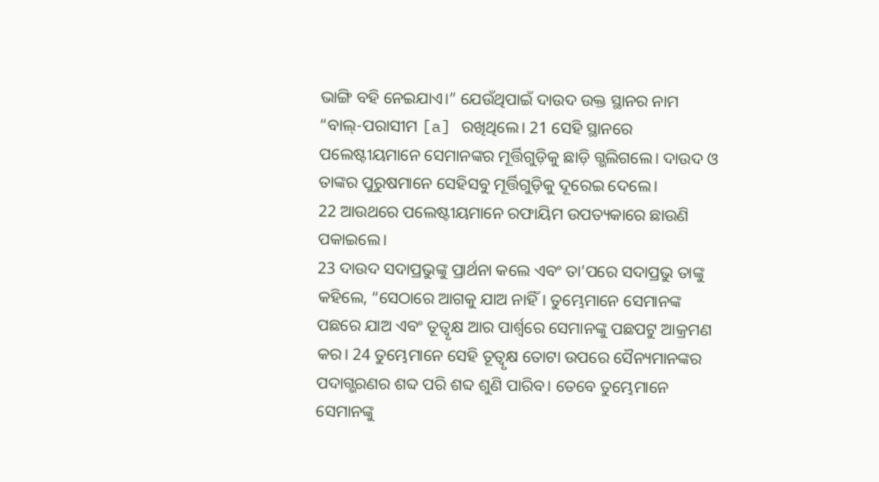ଭାଙ୍ଗି ବହି ନେଇଯାଏ।” ଯେଉଁଥିପାଇଁ ଦାଉଦ ଉକ୍ତ ସ୍ଥାନର ନାମ “ବାଲ୍-ପରାସୀମ [a] ରଖିଥିଲେ। 21 ସେହି ସ୍ଥାନରେ ପଲେଷ୍ଟୀୟମାନେ ସେମାନଙ୍କର ମୂର୍ତ୍ତିଗୁଡ଼ିକୁ ଛାଡ଼ି ଗ୍ଭଲିଗଲେ। ଦାଉଦ ଓ ତାଙ୍କର ପୁରୁଷମାନେ ସେହିସବୁ ମୂର୍ତ୍ତିଗୁଡ଼ିକୁ ଦୂରେଇ ଦେଲେ।
22 ଆଉଥରେ ପଲେଷ୍ଟୀୟମାନେ ରଫାୟିମ ଉପତ୍ୟକାରେ ଛାଉଣି ପକାଇଲେ।
23 ଦାଉଦ ସଦାପ୍ରଭୁଙ୍କୁ ପ୍ରାର୍ଥନା କଲେ ଏବଂ ତା’ପରେ ସଦାପ୍ରଭୁ ତାଙ୍କୁ କହିଲେ, “ସେଠାରେ ଆଗକୁ ଯାଅ ନାହିଁ। ତୁମ୍ଭେମାନେ ସେମାନଙ୍କ ପଛରେ ଯାଅ ଏବଂ ତୂତ୍ବୃକ୍ଷ ଆର ପାର୍ଶ୍ୱରେ ସେମାନଙ୍କୁ ପଛପଟୁ ଆକ୍ରମଣ କର। 24 ତୁମ୍ଭେମାନେ ସେହି ତୂତ୍ବୃକ୍ଷ ତୋଟା ଉପରେ ସୈନ୍ୟମାନଙ୍କର ପଦାଗ୍ଭରଣର ଶବ୍ଦ ପରି ଶବ୍ଦ ଶୁଣି ପାରିବ। ତେବେ ତୁମ୍ଭେମାନେ ସେମାନଙ୍କୁ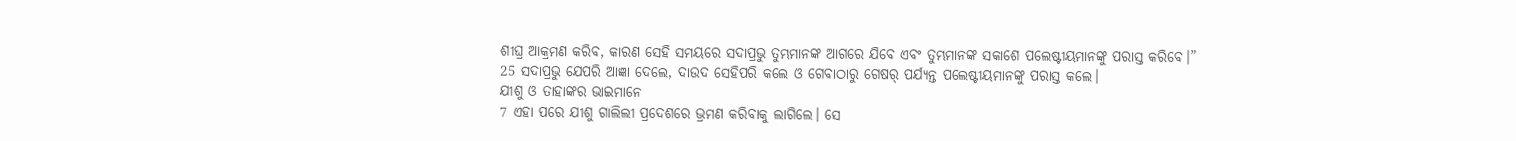ଶୀଘ୍ର ଆକ୍ରମଣ କରିବ, କାରଣ ସେହି ସମୟରେ ସଦାପ୍ରଭୁ ତୁମ୍ଭମାନଙ୍କ ଆଗରେ ଯିବେ ଏବଂ ତୁମ୍ଭମାନଙ୍କ ସକାଶେ ପଲେଷ୍ଟୀୟମାନଙ୍କୁ ପରାସ୍ତ କରିବେ।”
25 ସଦାପ୍ରଭୁ ଯେପରି ଆଜ୍ଞା ଦେଲେ, ଦାଉଦ ସେହିପରି କଲେ ଓ ଗେବାଠାରୁ ଗେଷର୍ ପର୍ଯ୍ୟନ୍ତ ପଲେଷ୍ଟୀୟମାନଙ୍କୁ ପରାସ୍ତ କଲେ।
ଯୀଶୁ ଓ ତାହାଙ୍କର ଭାଇମାନେ
7 ଏହା ପରେ ଯୀଶୁ ଗାଲିଲୀ ପ୍ରଦେଶରେ ଭ୍ରମଣ କରିବାକୁ ଲାଗିଲେ। ସେ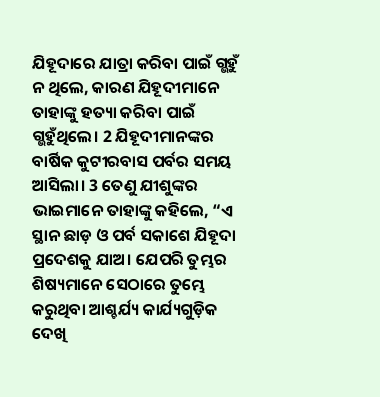ଯିହୂଦାରେ ଯାତ୍ରା କରିବା ପାଇଁ ଗ୍ଭହୁଁ ନ ଥିଲେ, କାରଣ ଯିହୂଦୀମାନେ ତାହାଙ୍କୁ ହତ୍ୟା କରିବା ପାଇଁ ଗ୍ଭହୁଁଥିଲେ। 2 ଯିହୂଦୀମାନଙ୍କର ବାର୍ଷିକ କୁଟୀରବାସ ପର୍ବର ସମୟ ଆସିଲା। 3 ତେଣୁ ଯୀଶୁଙ୍କର ଭାଇମାନେ ତାହାଙ୍କୁ କହିଲେ, “ଏ ସ୍ଥାନ ଛାଡ଼ ଓ ପର୍ବ ସକାଶେ ଯିହୂଦା ପ୍ରଦେଶକୁ ଯାଅ। ଯେପରି ତୁମ୍ଭର ଶିଷ୍ୟମାନେ ସେଠାରେ ତୁମ୍ଭେ କରୁଥିବା ଆଶ୍ଚର୍ଯ୍ୟ କାର୍ଯ୍ୟଗୁଡ଼ିକ ଦେଖି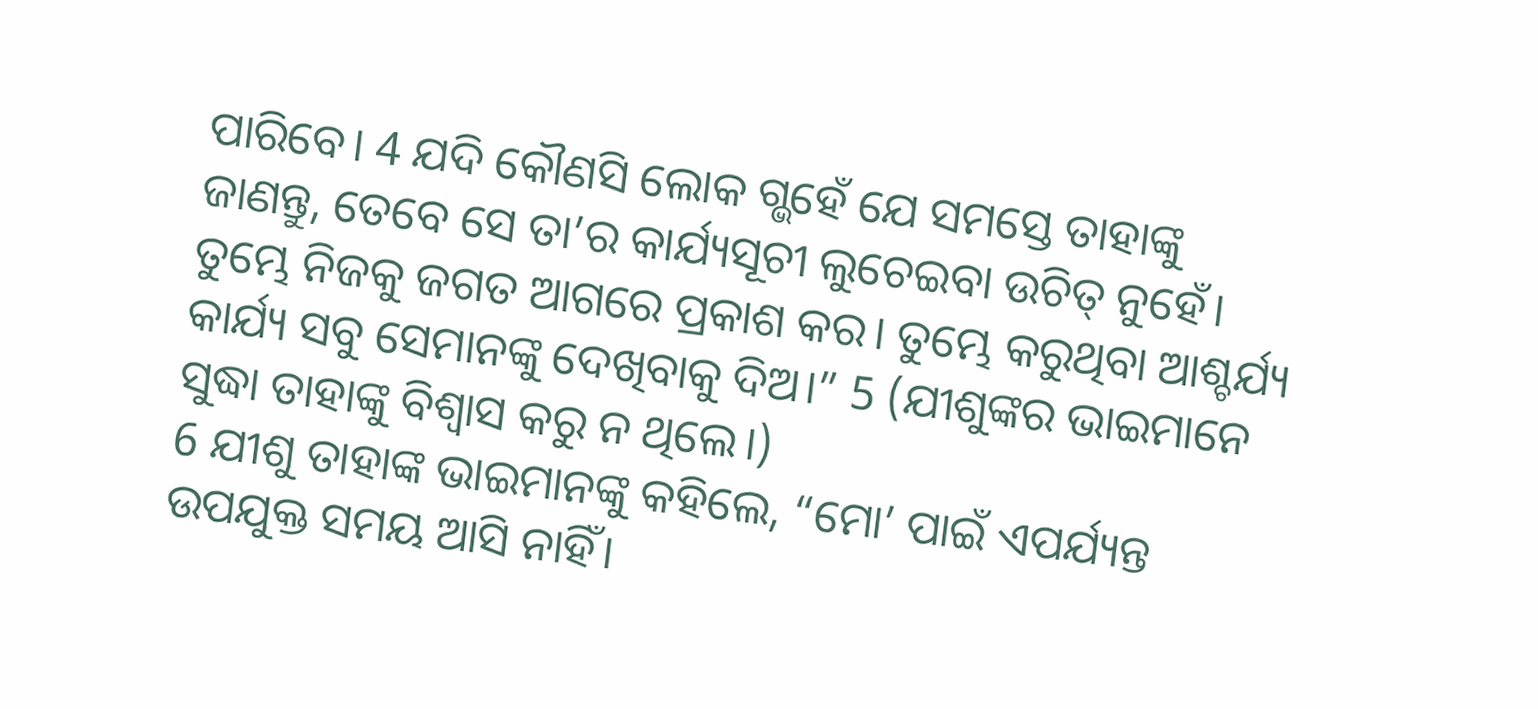ପାରିବେ। 4 ଯଦି କୌଣସି ଲୋକ ଗ୍ଭହେଁ ଯେ ସମସ୍ତେ ତାହାଙ୍କୁ ଜାଣନ୍ତୁ, ତେବେ ସେ ତା’ର କାର୍ଯ୍ୟସୂଚୀ ଲୁଚେଇବା ଉଚିତ୍ ନୁହେଁ। ତୁମ୍ଭେ ନିଜକୁ ଜଗତ ଆଗରେ ପ୍ରକାଶ କର। ତୁମ୍ଭେ କରୁଥିବା ଆଶ୍ଚର୍ଯ୍ୟ କାର୍ଯ୍ୟ ସବୁ ସେମାନଙ୍କୁ ଦେଖିବାକୁ ଦିଅ।” 5 (ଯୀଶୁଙ୍କର ଭାଇମାନେ ସୁଦ୍ଧା ତାହାଙ୍କୁ ବିଶ୍ୱାସ କରୁ ନ ଥିଲେ।)
6 ଯୀଶୁ ତାହାଙ୍କ ଭାଇମାନଙ୍କୁ କହିଲେ, “ମୋ’ ପାଇଁ ଏପର୍ଯ୍ୟନ୍ତ ଉପଯୁକ୍ତ ସମୟ ଆସି ନାହିଁ।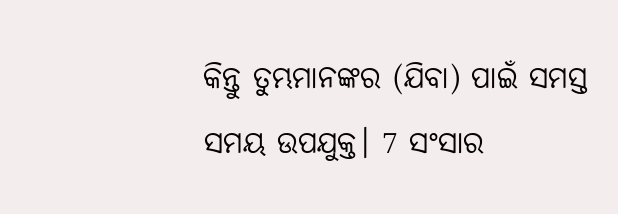କିନ୍ତୁ ତୁମ୍ଭମାନଙ୍କର (ଯିବା) ପାଇଁ ସମସ୍ତ ସମୟ ଉପଯୁକ୍ତ। 7 ସଂସାର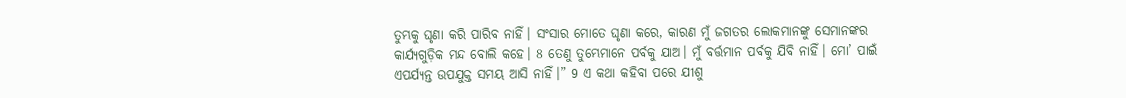ତୁମ୍ଭକୁ ଘୃଣା କରି ପାରିବ ନାହିଁ। ସଂସାର ମୋତେ ଘୃଣା କରେ, କାରଣ ମୁଁ ଜଗତର ଲୋକମାନଙ୍କୁ ସେମାନଙ୍କର କାର୍ଯ୍ୟଗୁଡ଼ିକ ମନ୍ଦ ବୋଲି କହେ। 8 ତେଣୁ ତୁମ୍ଭେମାନେ ପର୍ବକୁ ଯାଅ। ମୁଁ ବର୍ତ୍ତମାନ ପର୍ବକୁ ଯିବି ନାହିଁ। ମୋ’ ପାଇଁ ଏପର୍ଯ୍ୟନ୍ତ ଉପଯୁକ୍ତ ସମୟ ଆସି ନାହିଁ।” 9 ଏ କଥା କହିବା ପରେ ଯୀଶୁ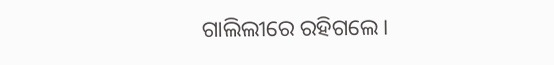ଗାଲିଲୀରେ ରହିଗଲେ।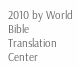2010 by World Bible Translation Center